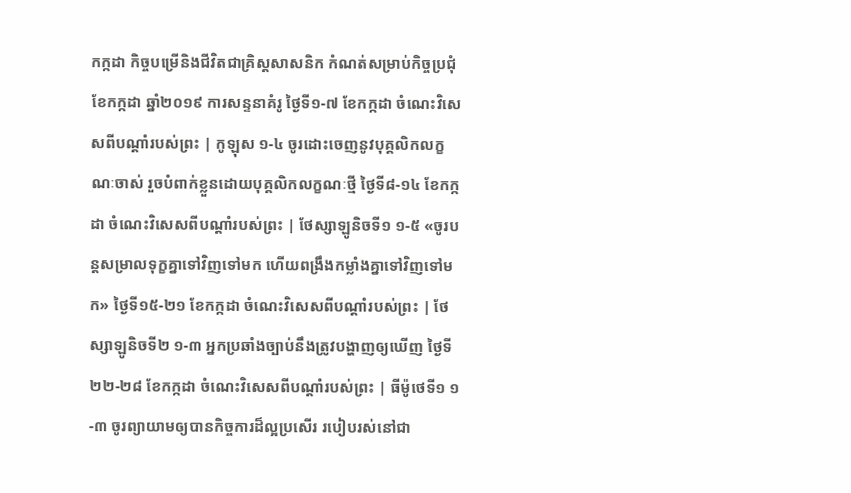កក្កដា កិច្ចបម្រើនិងជីវិតជាគ្រិស្តសាសនិក កំណត់សម្រាប់កិច្ចប្រជុំ ខែកក្កដា ឆ្នាំ២០១៩ ការសន្ទនាគំរូ ថ្ងៃទី១-៧ ខែកក្កដា ចំណេះវិសេសពីបណ្ដាំរបស់ព្រះ | កូឡុស ១-៤ ចូរដោះចេញនូវបុគ្គលិកលក្ខណៈចាស់ រួចបំពាក់ខ្លួនដោយបុគ្គលិកលក្ខណៈថ្មី ថ្ងៃទី៨-១៤ ខែកក្កដា ចំណេះវិសេសពីបណ្ដាំរបស់ព្រះ | ថែស្សាឡូនិចទី១ ១-៥ «ចូរបន្តសម្រាលទុក្ខគ្នាទៅវិញទៅមក ហើយពង្រឹងកម្លាំងគ្នាទៅវិញទៅមក» ថ្ងៃទី១៥-២១ ខែកក្កដា ចំណេះវិសេសពីបណ្ដាំរបស់ព្រះ | ថែស្សាឡូនិចទី២ ១-៣ អ្នកប្រឆាំងច្បាប់នឹងត្រូវបង្ហាញឲ្យឃើញ ថ្ងៃទី២២-២៨ ខែកក្កដា ចំណេះវិសេសពីបណ្ដាំរបស់ព្រះ | ធីម៉ូថេទី១ ១-៣ ចូរព្យាយាមឲ្យបានកិច្ចការដ៏ល្អប្រសើរ របៀបរស់នៅជា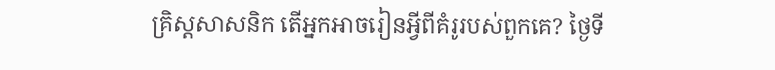គ្រិស្តសាសនិក តើអ្នកអាចរៀនអ្វីពីគំរូរបស់ពួកគេ? ថ្ងៃទី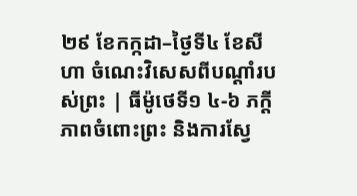២៩ ខែកក្កដា–ថ្ងៃទី៤ ខែសីហា ចំណេះវិសេសពីបណ្ដាំរបស់ព្រះ | ធីម៉ូថេទី១ ៤-៦ ភក្ដីភាពចំពោះព្រះ និងការស្វែ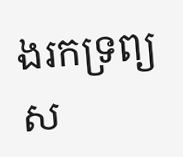ងរកទ្រព្យស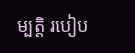ម្បត្ដិ របៀប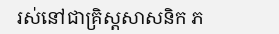រស់នៅជាគ្រិស្តសាសនិក ភ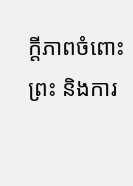ក្ដីភាពចំពោះព្រះ និងការ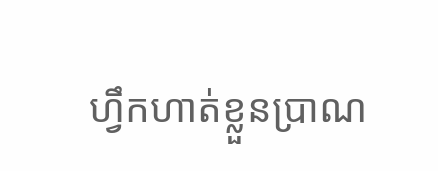ហ្វឹកហាត់ខ្លួនប្រាណ